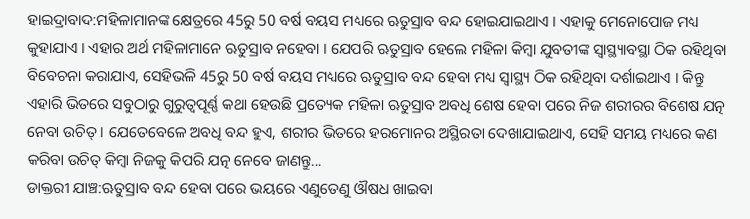ହାଇଦ୍ରାବାଦ:ମହିଳାମାନଙ୍କ କ୍ଷେତ୍ରରେ 45ରୁ 50 ବର୍ଷ ବୟସ ମଧ୍ୟରେ ଋତୁସ୍ରାବ ବନ୍ଦ ହୋଇଯାଇଥାଏ । ଏହାକୁ ମେନୋପୋଜ ମଧ୍ୟ କୁହାଯାଏ । ଏହାର ଅର୍ଥ ମହିଳାମାନେ ଋତୁସ୍ରାବ ନହେବା । ଯେପରି ଋତୁସ୍ରାବ ହେଲେ ମହିଳା କିମ୍ବା ଯୁବତୀଙ୍କ ସ୍ବାସ୍ଥ୍ୟାବସ୍ଥା ଠିକ ରହିଥିବା ବିବେଚନା କରାଯାଏ, ସେହିଭଳି 45ରୁ 50 ବର୍ଷ ବୟସ ମଧ୍ୟରେ ଋତୁସ୍ରାବ ବନ୍ଦ ହେବା ମଧ୍ୟ ସ୍ବାସ୍ଥ୍ୟ ଠିକ ରହିଥିବା ଦର୍ଶାଇଥାଏ । କିନ୍ତୁ ଏହାରି ଭିତରେ ସବୁଠାରୁ ଗୁରୁତ୍ୱପୂର୍ଣ୍ଣ କଥା ହେଉଛି ପ୍ରତ୍ୟେକ ମହିଳା ଋତୁସ୍ରାବ ଅବଧି ଶେଷ ହେବା ପରେ ନିଜ ଶରୀରର ବିଶେଷ ଯତ୍ନ ନେବା ଉଚିତ୍ । ଯେତେବେଳେ ଅବଧି ବନ୍ଦ ହୁଏ, ଶରୀର ଭିତରେ ହରମୋନର ଅସ୍ଥିରତା ଦେଖାଯାଇଥାଏ, ସେହି ସମୟ ମଧ୍ୟରେ କଣ କରିବା ଉଚିତ୍ କିମ୍ବା ନିଜକୁ କିପରି ଯତ୍ନ ନେବେ ଜାଣନ୍ତୁ...
ଡାକ୍ତରୀ ଯାଞ୍ଚ:ଋତୁସ୍ରାବ ବନ୍ଦ ହେବା ପରେ ଭୟରେ ଏଣୁତେଣୁ ଔଷଧ ଖାଇବା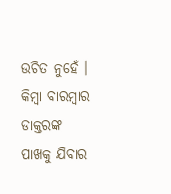ଉଚିତ ନୁହେଁ । କିମ୍ବା ବାରମ୍ବାର ଡାକ୍ତରଙ୍କ ପାଖକୁ ଯିବାର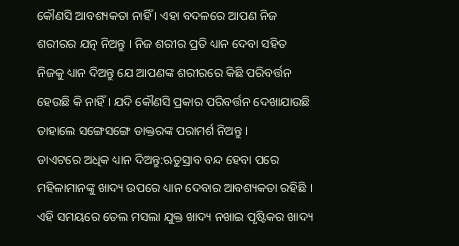କୌଣସି ଆବଶ୍ୟକତା ନାହିଁ । ଏହା ବଦଳରେ ଆପଣ ନିଜ ଶରୀରର ଯତ୍ନ ନିଅନ୍ତୁ । ନିଜ ଶରୀର ପ୍ରତି ଧ୍ୟାନ ଦେବା ସହିତ ନିଜକୁ ଧ୍ୟାନ ଦିଅନ୍ତୁ ଯେ ଆପଣଙ୍କ ଶରୀରରେ କିଛି ପରିବର୍ତ୍ତନ ହେଉଛି କି ନାହିଁ । ଯଦି କୌଣସି ପ୍ରକାର ପରିବର୍ତ୍ତନ ଦେଖାଯାଉଛି ତାହାଲେ ସଙ୍ଗେସଙ୍ଗେ ଡାକ୍ତରଙ୍କ ପରାମର୍ଶ ନିଅନ୍ତୁ ।
ଡାଏଟରେ ଅଧିକ ଧ୍ୟାନ ଦିଅନ୍ତୁ:ଋତୁସ୍ରାବ ବନ୍ଦ ହେବା ପରେ ମହିଳାମାନଙ୍କୁ ଖାଦ୍ୟ ଉପରେ ଧ୍ୟାନ ଦେବାର ଆବଶ୍ୟକତା ରହିଛି । ଏହି ସମୟରେ ତେଲ ମସଲା ଯୁକ୍ତ ଖାଦ୍ୟ ନଖାଇ ପୃଷ୍ଟିକର ଖାଦ୍ୟ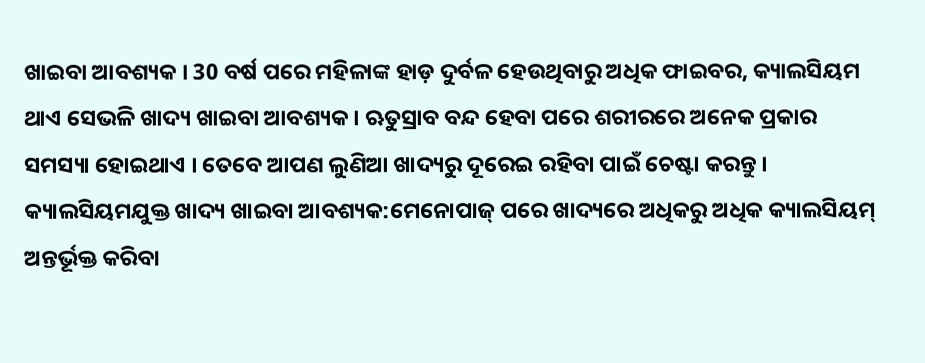ଖାଇବା ଆବଶ୍ୟକ । 30 ବର୍ଷ ପରେ ମହିଳାଙ୍କ ହାଡ଼ ଦୁର୍ବଳ ହେଉଥିବାରୁ ଅଧିକ ଫାଇବର, କ୍ୟାଲସିୟମ ଥାଏ ସେଭଳି ଖାଦ୍ୟ ଖାଇବା ଆବଶ୍ୟକ । ଋତୁସ୍ରାବ ବନ୍ଦ ହେବା ପରେ ଶରୀରରେ ଅନେକ ପ୍ରକାର ସମସ୍ୟା ହୋଇଥାଏ । ତେବେ ଆପଣ ଲୁଣିଆ ଖାଦ୍ୟରୁ ଦୂରେଇ ରହିବା ପାଇଁ ଚେଷ୍ଟା କରନ୍ତୁ ।
କ୍ୟାଲସିୟମଯୁକ୍ତ ଖାଦ୍ୟ ଖାଇବା ଆବଶ୍ୟକ:ମେନୋପାଜ୍ ପରେ ଖାଦ୍ୟରେ ଅଧିକରୁ ଅଧିକ କ୍ୟାଲସିୟମ୍ ଅନ୍ତର୍ଭୂକ୍ତ କରିବା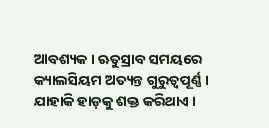ଆବଶ୍ୟକ । ଋତୁସ୍ରାବ ସମୟରେ କ୍ୟାଲସିୟମ ଅତ୍ୟନ୍ତ ଗୁରୁତ୍ୱପୂର୍ଣ୍ଣ । ଯାହାକି ହାଡ଼କୁ ଶକ୍ତ କରିଥାଏ ।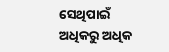ସେଥିପାଇଁ ଅଧିକରୁ ଅଧିକ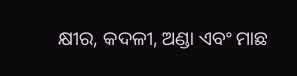କ୍ଷୀର, କଦଳୀ, ଅଣ୍ଡା ଏବଂ ମାଛ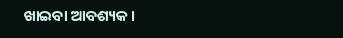ଖାଇବା ଆବଶ୍ୟକ ।